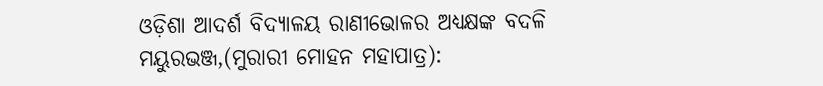ଓଡ଼ିଶା ଆଦର୍ଶ ବିଦ୍ୟାଳୟ ରାଣୀଭୋଳର ଅଧ୍ୟକ୍ଷଙ୍କ ବଦଳି
ମୟୁରଭଞ୍ଜ,(ମୁରାରୀ ମୋହନ ମହାପାତ୍ର):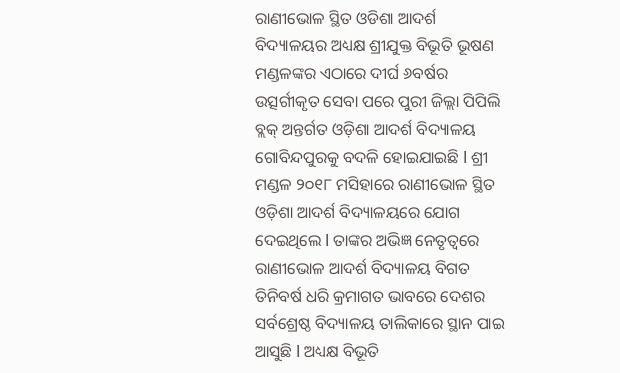ରାଣୀଭୋଳ ସ୍ଥିତ ଓଡିଶା ଆଦର୍ଶ ବିଦ୍ୟାଳୟର ଅଧ୍ୟକ୍ଷ ଶ୍ରୀଯୁକ୍ତ ବିଭୂତି ଭୂଷଣ ମଣ୍ଡଳଙ୍କର ଏଠାରେ ଦୀର୍ଘ ୬ବର୍ଷର ଉତ୍ସର୍ଗୀକୃତ ସେବା ପରେ ପୁରୀ ଜିଲ୍ଲା ପିପିଲି ବ୍ଲକ୍ ଅନ୍ତର୍ଗତ ଓଡ଼ିଶା ଆଦର୍ଶ ବିଦ୍ୟାଳୟ ଗୋବିନ୍ଦପୁରକୁ ବଦଳି ହୋଇଯାଇଛି l ଶ୍ରୀ ମଣ୍ଡଳ ୨୦୧୮ ମସିହାରେ ରାଣୀଭୋଳ ସ୍ଥିତ ଓଡ଼ିଶା ଆଦର୍ଶ ବିଦ୍ୟାଳୟରେ ଯୋଗ ଦେଇଥିଲେ l ତାଙ୍କର ଅଭିଜ୍ଞ ନେତୃତ୍ୱରେ ରାଣୀଭୋଳ ଆଦର୍ଶ ବିଦ୍ୟାଳୟ ବିଗତ ତିନିବର୍ଷ ଧରି କ୍ରମାଗତ ଭାବରେ ଦେଶର ସର୍ବଶ୍ରେଷ୍ଠ ବିଦ୍ୟାଳୟ ତାଲିକାରେ ସ୍ଥାନ ପାଇ ଆସୁଛି l ଅଧ୍ୟକ୍ଷ ବିଭୂତି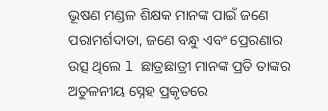ଭୂଷଣ ମଣ୍ଡଳ ଶିକ୍ଷକ ମାନଙ୍କ ପାଇଁ ଜଣେ ପରାମର୍ଶଦାତା, ଜଣେ ବନ୍ଧୁ ଏବଂ ପ୍ରେରଣାର ଉତ୍ସ ଥିଲେ l ଛାତ୍ରଛାତ୍ରୀ ମାନଙ୍କ ପ୍ରତି ତାଙ୍କର ଅତୁଳନୀୟ ସ୍ନେହ ପ୍ରକୃତରେ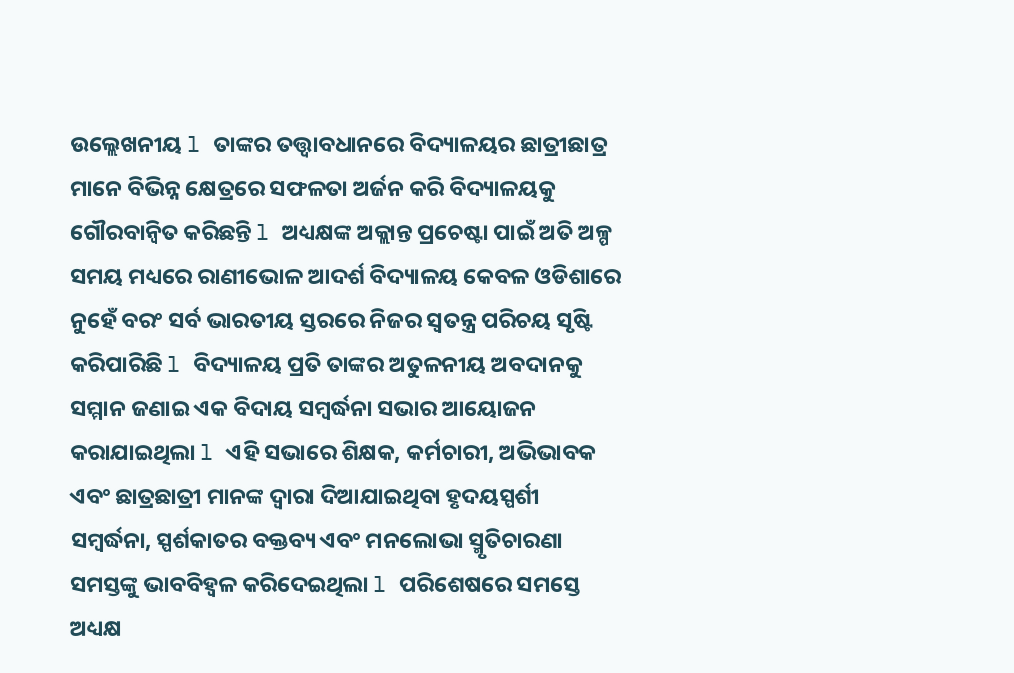ଉଲ୍ଲେଖନୀୟ l ତାଙ୍କର ତତ୍ତ୍ଵାବଧାନରେ ବିଦ୍ୟାଳୟର ଛାତ୍ରୀଛାତ୍ର ମାନେ ବିଭିନ୍ନ କ୍ଷେତ୍ରରେ ସଫଳତା ଅର୍ଜନ କରି ବିଦ୍ୟାଳୟକୁ ଗୌରବାନ୍ବିତ କରିଛନ୍ତି l ଅଧ୍ୟକ୍ଷଙ୍କ ଅକ୍ଲାନ୍ତ ପ୍ରଚେଷ୍ଟା ପାଇଁ ଅତି ଅଳ୍ପ ସମୟ ମଧ୍ୟରେ ରାଣୀଭୋଳ ଆଦର୍ଶ ବିଦ୍ୟାଳୟ କେବଳ ଓଡିଶାରେ ନୁହେଁ ବରଂ ସର୍ବ ଭାରତୀୟ ସ୍ତରରେ ନିଜର ସ୍ୱତନ୍ତ୍ର ପରିଚୟ ସୃଷ୍ଟି କରିପାରିଛି l ବିଦ୍ୟାଳୟ ପ୍ରତି ତାଙ୍କର ଅତୁଳନୀୟ ଅବଦାନକୁ ସମ୍ମାନ ଜଣାଇ ଏକ ବିଦାୟ ସମ୍ବର୍ଦ୍ଧନା ସଭାର ଆୟୋଜନ କରାଯାଇଥିଲା l ଏହି ସଭାରେ ଶିକ୍ଷକ, କର୍ମଚାରୀ, ଅଭିଭାବକ ଏବଂ ଛାତ୍ରଛାତ୍ରୀ ମାନଙ୍କ ଦ୍ୱାରା ଦିଆଯାଇଥିବା ହୃଦୟସ୍ପର୍ଶୀ ସମ୍ବର୍ଦ୍ଧନା, ସ୍ପର୍ଶକାତର ବକ୍ତବ୍ୟ ଏବଂ ମନଲୋଭା ସ୍ମୃତିଚାରଣା ସମସ୍ତଙ୍କୁ ଭାବବିହ୍ୱଳ କରିଦେଇଥିଲା l ପରିଶେଷରେ ସମସ୍ତେ ଅଧ୍ୟକ୍ଷ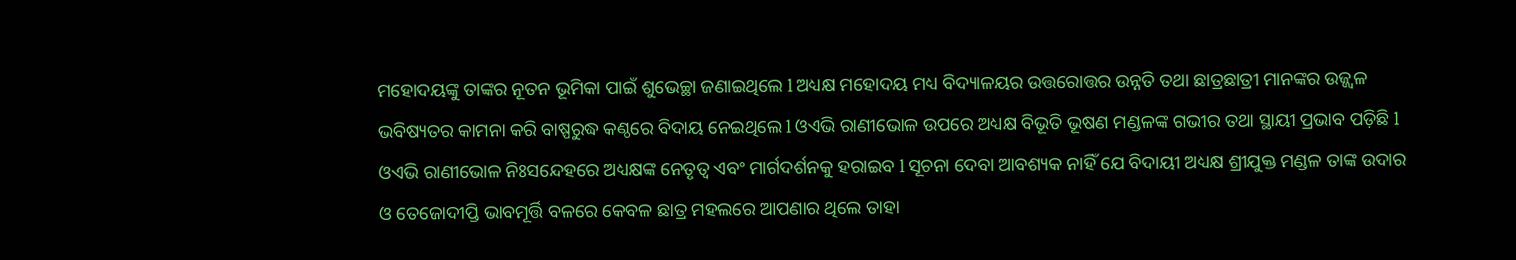ମହୋଦୟଙ୍କୁ ତାଙ୍କର ନୂତନ ଭୂମିକା ପାଇଁ ଶୁଭେଚ୍ଛା ଜଣାଇଥିଲେ l ଅଧ୍ୟକ୍ଷ ମହୋଦୟ ମଧ୍ୟ ବିଦ୍ୟାଳୟର ଉତ୍ତରୋତ୍ତର ଉନ୍ନତି ତଥା ଛାତ୍ରଛାତ୍ରୀ ମାନଙ୍କର ଉଜ୍ଜ୍ବଳ ଭବିଷ୍ୟତର କାମନା କରି ବାଷ୍ପରୁଦ୍ଧ କଣ୍ଠରେ ବିଦାୟ ନେଇଥିଲେ l ଓଏଭି ରାଣୀଭୋଳ ଉପରେ ଅଧ୍ୟକ୍ଷ ବିଭୂତି ଭୂଷଣ ମଣ୍ଡଳଙ୍କ ଗଭୀର ତଥା ସ୍ଥାୟୀ ପ୍ରଭାବ ପଡ଼ିଛି l ଓଏଭି ରାଣୀଭୋଳ ନିଃସନ୍ଦେହରେ ଅଧ୍ୟକ୍ଷଙ୍କ ନେତୃତ୍ୱ ଏବଂ ମାର୍ଗଦର୍ଶନକୁ ହରାଇବ l ସୂଚନା ଦେବା ଆବଶ୍ୟକ ନାହିଁ ଯେ ବିଦାୟୀ ଅଧ୍ୟକ୍ଷ ଶ୍ରୀଯୁକ୍ତ ମଣ୍ଡଳ ତାଙ୍କ ଉଦାର ଓ ତେଜୋଦୀପ୍ତି ଭାବମୂର୍ତ୍ତି ବଳରେ କେବଳ ଛାତ୍ର ମହଲରେ ଆପଣାର ଥିଲେ ତାହା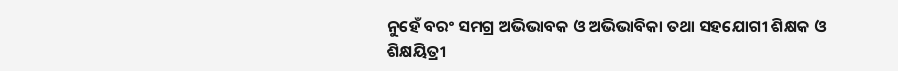ନୁହେଁ ବରଂ ସମଗ୍ର ଅଭିଭାବକ ଓ ଅଭିଭାବିକା ତଥା ସହଯୋଗୀ ଶିକ୍ଷକ ଓ ଶିକ୍ଷୟିତ୍ରୀ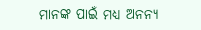ମାନଙ୍କ ପାଇଁ ମଧ୍ୟ ଅନନ୍ୟ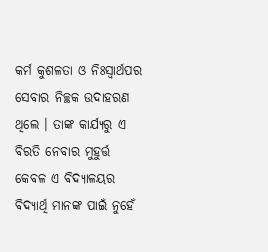କର୍ମ କୁଶଳତା ଓ ନିଃସ୍ବାର୍ଥପର ସେବାର ନିଚ୍ଛକ ଉଦାହରଣ ଥିଲେ । ତାଙ୍କ କାର୍ଯ୍ୟରୁ ଏ ବିରତି ନେବାର ମୁହୁର୍ତ୍ତ କେବଳ ଏ ବିଦ୍ୟାଳୟର ବିଦ୍ୟାର୍ଥି ମାନଙ୍କ ପାଇଁ ନୁହେଁ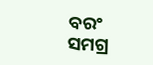ବରଂ ସମଗ୍ର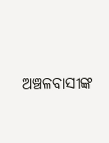ଅଞ୍ଚଳବାସୀଙ୍କ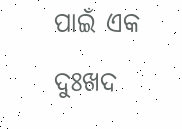ପାଇଁ ଏକ ଦୁଃଖଦ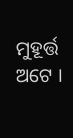ମୁହୂର୍ତ୍ତ ଅଟେ ।